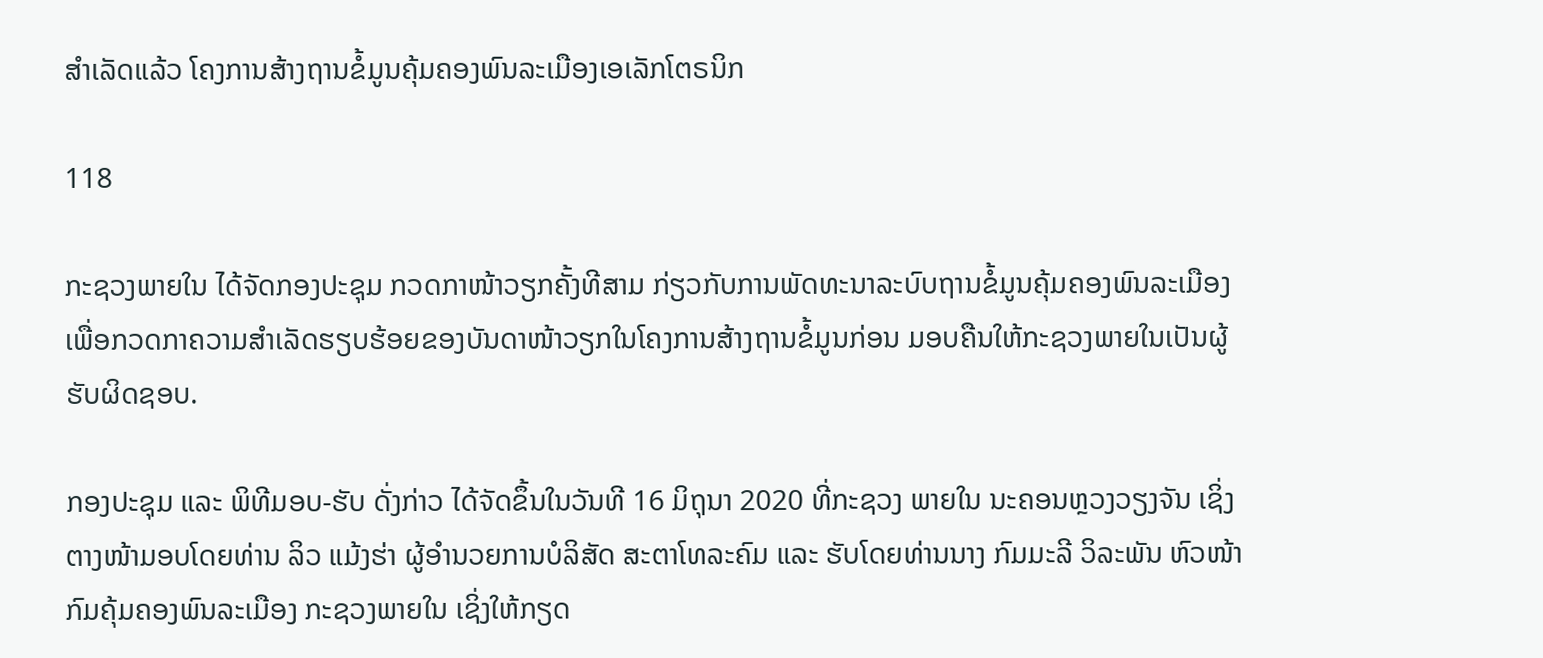ສຳເລັດແລ້ວ ໂຄງການສ້າງຖານຂໍ້ມູນຄຸ້ມຄອງພົນລະເມືອງເອເລັກໂຕຣນິກ

118

ກະຊວງພາຍໃນ ໄດ້ຈັດກອງປະຊຸມ ກວດກາໜ້າວຽກຄັ້ງທີສາມ ກ່ຽວກັບການພັດທະນາລະບົບຖານຂໍ້ມູນຄຸ້ມຄອງພົນລະເມືອງ ເພື່ອກວດກາຄວາມສຳເລັດຮຽບຮ້ອຍຂອງບັນດາໜ້າວຽກໃນໂຄງການສ້າງຖານຂໍ້ມູນກ່ອນ ມອບຄືນໃຫ້ກະຊວງພາຍໃນເປັນຜູ້ຮັບຜິດຊອບ.

ກອງປະຊຸມ ແລະ ພິທີມອບ-ຮັບ ດັ່ງກ່າວ ໄດ້ຈັດຂຶ້ນໃນວັນທີ 16 ມິຖຸນາ 2020 ທີ່ກະຊວງ ພາຍໃນ ນະຄອນຫຼວງວຽງຈັນ ເຊິ່ງຕາງໜ້າມອບໂດຍທ່ານ ລິວ ແມ້ງຮ່າ ຜູ້ອຳນວຍການບໍລິສັດ ສະຕາໂທລະຄົມ ແລະ ຮັບໂດຍທ່ານນາງ ກົມມະລີ ວິລະພັນ ຫົວໜ້າກົມຄຸ້ມຄອງພົນລະເມືອງ ກະຊວງພາຍໃນ ເຊິ່ງໃຫ້ກຽດ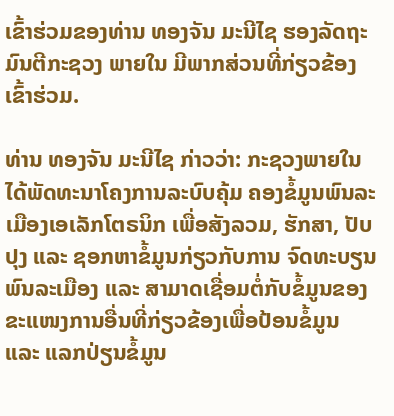ເຂົ້າຮ່ວມຂອງທ່ານ ທອງຈັນ ມະນີໄຊ ຮອງລັດຖະມົນຕີກະຊວງ ພາຍໃນ ມີພາກສ່ວນທີ່ກ່ຽວຂ້ອງ ເຂົ້າຮ່ວມ.

ທ່ານ ທອງຈັນ ມະນີໄຊ ກ່າວວ່າ: ກະຊວງພາຍໃນ ໄດ້ພັດທະນາໂຄງການລະບົບຄຸ້ມ ຄອງຂໍ້ມູນພົນລະເມືອງເອເລັກໂຕຣນິກ ເພື່ອສັງລວມ, ຮັກສາ, ປັບປຸງ ແລະ ຊອກຫາຂໍ້ມູນກ່ຽວກັບການ ຈົດທະບຽນພົນລະເມືອງ ແລະ ສາມາດເຊື່ອມຕໍ່ກັບຂໍ້ມູນຂອງຂະແໜງການອື່ນທີ່ກ່ຽວຂ້ອງເພື່ອປ້ອນຂໍ້ມູນ ແລະ ແລກປ່ຽນຂໍ້ມູນ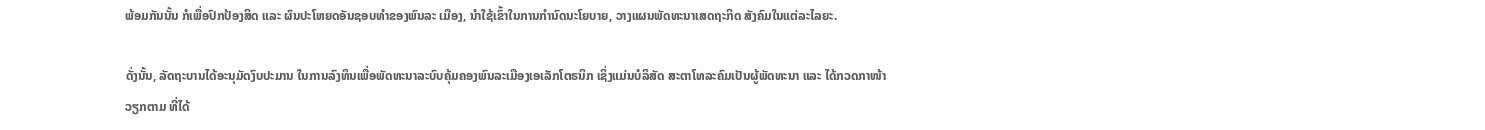ພ້ອມກັນນັ້ນ ກໍເພື່ອປົກປ້ອງສິດ ແລະ ຜົນປະໂຫຍດອັນຊອບທຳຂອງພົນລະ ເມືອງ, ນຳໃຊ້ເຂົ້າໃນການກຳນົດນະໂຍບາຍ, ວາງແຜນພັດທະນາເສດຖະກິດ ສັງຄົມໃນແຕ່ລະໄລຍະ.

ດັ່ງນັ້ນ, ລັດຖະບານໄດ້ອະນຸມັດງົບປະມານ ໃນການລົງທຶນເພື່ອພັດທະນາລະບົບຄຸ້ມຄອງພົນລະເມືອງເອເລັກໂຕຣນິກ ເຊິ່ງແມ່ນບໍລິສັດ ສະຕາໂທລະຄົມເປັນຜູ້ພັດທະນາ ແລະ ໄດ້ກວດກາໜ້າວຽກຕາມ ທີ່ໄດ້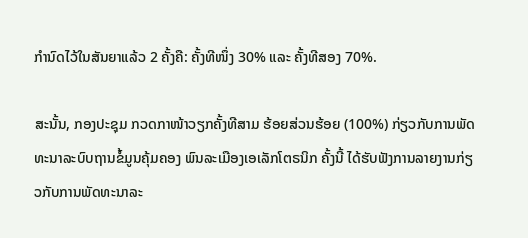ກຳນົດໄວ້ໃນສັນຍາແລ້ວ 2 ຄັ້ງຄື: ຄັ້ງທີໜຶ່ງ 30% ແລະ ຄັ້ງທີສອງ 70%.

ສະນັ້ນ, ກອງປະຊຸມ ກວດກາໜ້າວຽກຄັ້ງທີສາມ ຮ້ອຍສ່ວນຮ້ອຍ (100%) ກ່ຽວກັບການພັດທະນາລະບົບຖານຂໍ້ມູນຄຸ້ມຄອງ ພົນລະເມືອງເອເລັກໂຕຣນິກ ຄັ້ງນີ້ ໄດ້ຮັບຟັງການລາຍງານກ່ຽວກັບການພັດທະນາລະ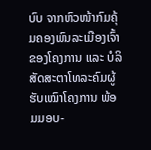ບົບ ຈາກຫົວໜ້າກົມຄຸ້ມຄອງພົນລະເມືອງເຈົ້າຂອງໂຄງການ ແລະ ບໍລິສັດສະຕາໂທລະຄົມຜູ້ຮັບເໝົາໂຄງການ ພ້ອມມອບ-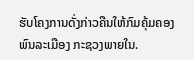ຮັບໂຄງການດັ່ງກ່າວຄືນໃຫ້ກົມຄຸ້ມຄອງພົນລະເມືອງ ກະຊວງພາຍໃນ.